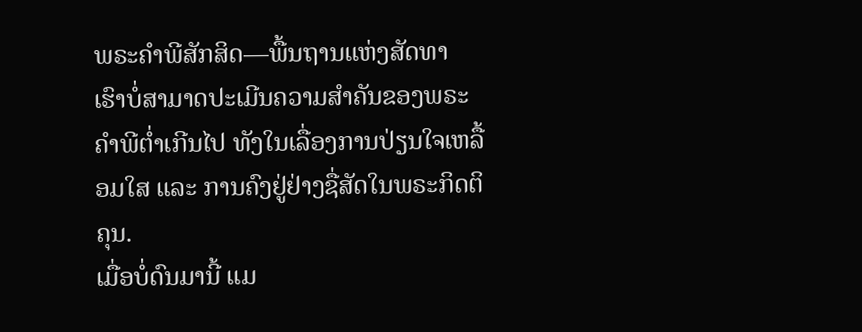ພຣະຄຳພີສັກສິດ—ພື້ນຖານແຫ່ງສັດທາ
ເຮົາບໍ່ສາມາດປະເມີນຄວາມສຳຄັນຂອງພຣະຄຳພີຕ່ຳເກີນໄປ ທັງໃນເລື່ອງການປ່ຽນໃຈເຫລື້ອມໃສ ແລະ ການຄົງຢູ່ຢ່າງຊື່ສັດໃນພຣະກິດຕິຄຸນ.
ເມື່ອບໍ່ດົນມານີ້ ແມ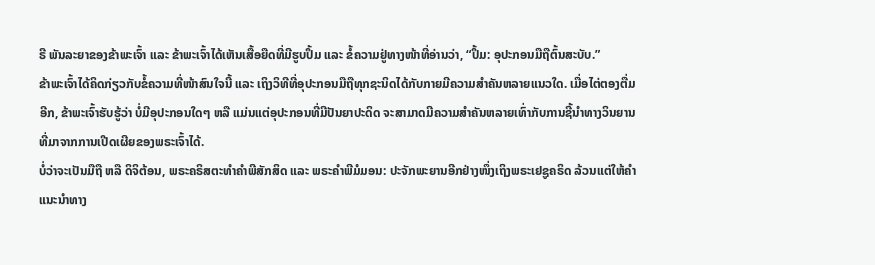ຣີ ພັນລະຍາຂອງຂ້າພະເຈົ້າ ແລະ ຂ້າພະເຈົ້າໄດ້ເຫັນເສື້ອຍືດທີ່ມີຮູບປຶ້ມ ແລະ ຂໍ້ຄວາມຢູ່ທາງໜ້າທີ່ອ່ານວ່າ, “ປຶ້ມ: ອຸປະກອນມືຖືຕົ້ນສະບັບ.”
ຂ້າພະເຈົ້າໄດ້ຄິດກ່ຽວກັບຂໍ້ຄວາມທີ່ໜ້າສົນໃຈນີ້ ແລະ ເຖິງວິທີທີ່ອຸປະກອນມືຖືທຸກຊະນິດໄດ້ກັບກາຍມີຄວາມສຳຄັນຫລາຍແນວໃດ. ເມື່ອໄຕ່ຕອງຕື່ມອີກ, ຂ້າພະເຈົ້າຮັບຮູ້ວ່າ ບໍ່ມີອຸປະກອນໃດໆ ຫລື ແມ່ນແຕ່ອຸປະກອນທີ່ມີປັນຍາປະດິດ ຈະສາມາດມີຄວາມສຳຄັນຫລາຍເທົ່າກັບການຊີ້ນຳທາງວິນຍານ ທີ່ມາຈາກການເປີດເຜີຍຂອງພຣະເຈົ້າໄດ້.
ບໍ່ວ່າຈະເປັນມືຖື ຫລື ດິຈິຕ້ອນ, ພຣະຄຣິສຕະທຳຄຳພີສັກສິດ ແລະ ພຣະຄຳພີມໍມອນ: ປະຈັກພະຍານອີກຢ່າງໜຶ່ງເຖິງພຣະເຢຊູຄຣິດ ລ້ວນແຕ່ໃຫ້ຄຳແນະນຳທາງ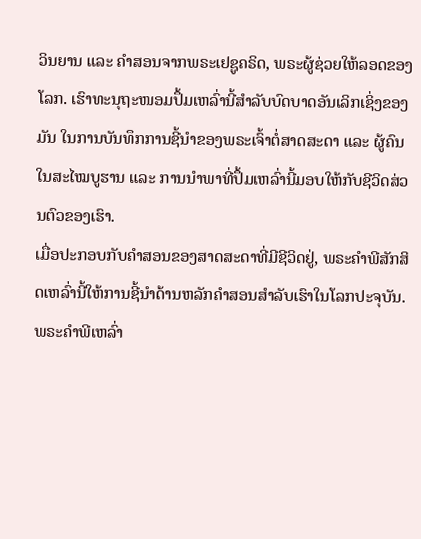ວິນຍານ ແລະ ຄຳສອນຈາກພຣະເຢຊູຄຣິດ, ພຣະຜູ້ຊ່ວຍໃຫ້ລອດຂອງໂລກ. ເຮົາທະນຸຖະໜອມປຶ້ມເຫລົ່ານີ້ສຳລັບບົດບາດອັນເລິກເຊິ່ງຂອງມັນ ໃນການບັນທຶກການຊີ້ນຳຂອງພຣະເຈົ້າຕໍ່ສາດສະດາ ແລະ ຜູ້ຄົນໃນສະໄໝບູຮານ ແລະ ການນຳພາທີ່ປຶ້ມເຫລົ່ານີ້ມອບໃຫ້ກັບຊີວິດສ່ວນຕົວຂອງເຮົາ.
ເມື່ອປະກອບກັບຄຳສອນຂອງສາດສະດາທີ່ມີຊີວິດຢູ່, ພຣະຄຳພີສັກສິດເຫລົ່ານີ້ໃຫ້ການຊີ້ນຳດ້ານຫລັກຄຳສອນສຳລັບເຮົາໃນໂລກປະຈຸບັນ. ພຣະຄຳພີເຫລົ່າ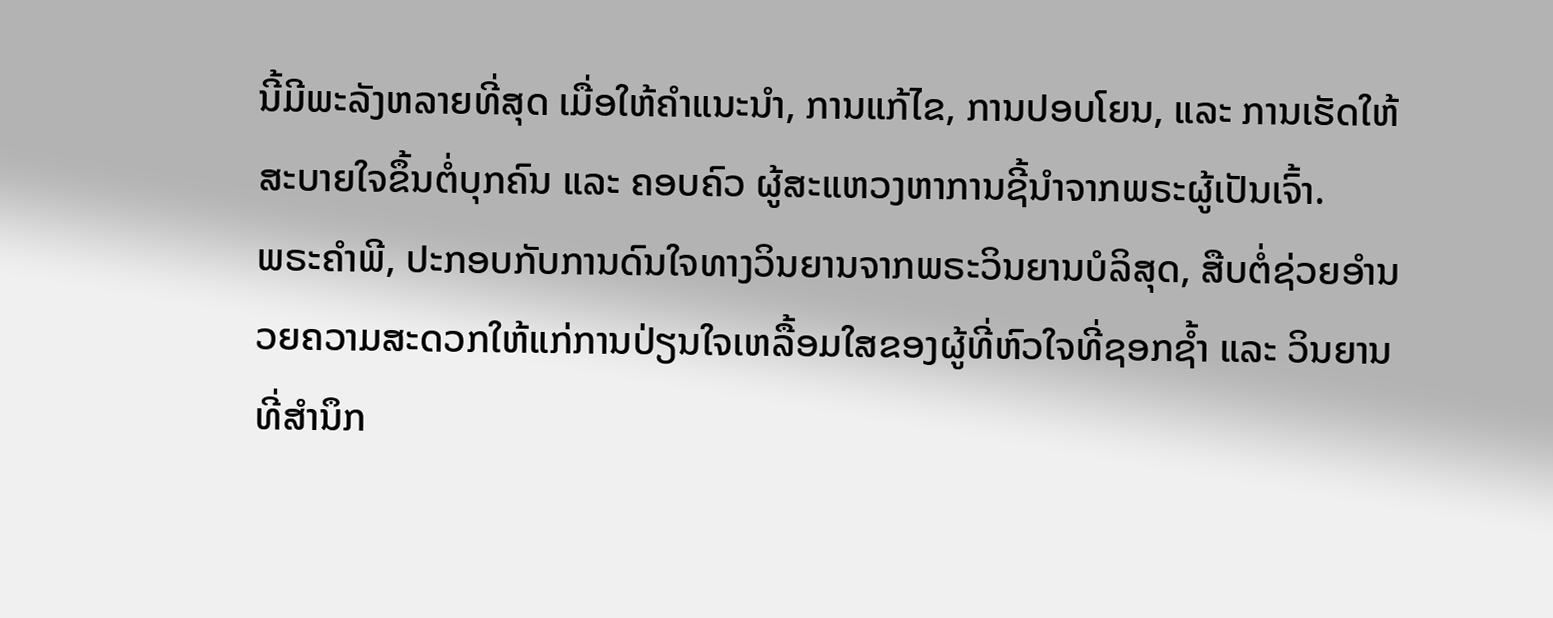ນີ້ມີພະລັງຫລາຍທີ່ສຸດ ເມື່ອໃຫ້ຄຳແນະນຳ, ການແກ້ໄຂ, ການປອບໂຍນ, ແລະ ການເຮັດໃຫ້ສະບາຍໃຈຂຶ້ນຕໍ່ບຸກຄົນ ແລະ ຄອບຄົວ ຜູ້ສະແຫວງຫາການຊີ້ນຳຈາກພຣະຜູ້ເປັນເຈົ້າ.
ພຣະຄຳພີ, ປະກອບກັບການດົນໃຈທາງວິນຍານຈາກພຣະວິນຍານບໍລິສຸດ, ສືບຕໍ່ຊ່ວຍອຳນວຍຄວາມສະດວກໃຫ້ແກ່ການປ່ຽນໃຈເຫລື້ອມໃສຂອງຜູ້ທີ່ຫົວໃຈທີ່ຊອກຊ້ຳ ແລະ ວິນຍານທີ່ສຳນຶກ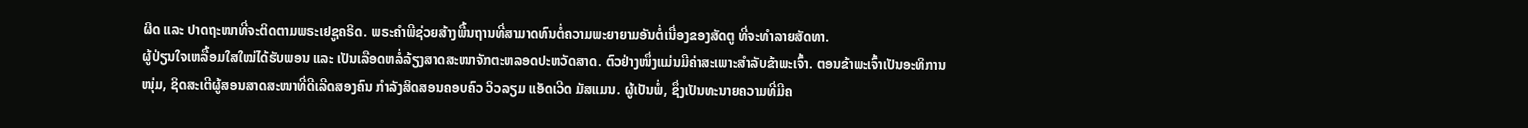ຜິດ ແລະ ປາດຖະໜາທີ່ຈະຕິດຕາມພຣະເຢຊູຄຣິດ. ພຣະຄຳພີຊ່ວຍສ້າງພື້ນຖານທີ່ສາມາດທົນຕໍ່ຄວາມພະຍາຍາມອັນຕໍ່ເນື່ອງຂອງສັດຕູ ທີ່ຈະທຳລາຍສັດທາ.
ຜູ້ປ່ຽນໃຈເຫລື້ອມໃສໃໝ່ໄດ້ຮັບພອນ ແລະ ເປັນເລືອດຫລໍ່ລ້ຽງສາດສະໜາຈັກຕະຫລອດປະຫວັດສາດ. ຕົວຢ່າງໜຶ່ງແມ່ນມີຄ່າສະເພາະສຳລັບຂ້າພະເຈົ້າ. ຕອນຂ້າພະເຈົ້າເປັນອະທິການໜຸ່ມ, ຊິດສະເຕີຜູ້ສອນສາດສະໜາທີ່ດີເລີດສອງຄົນ ກຳລັງສິດສອນຄອບຄົວ ວິວລຽມ ແອັດເວີດ ມັສແມນ. ຜູ້ເປັນພໍ່, ຊຶ່ງເປັນທະນາຍຄວາມທີ່ມີຄ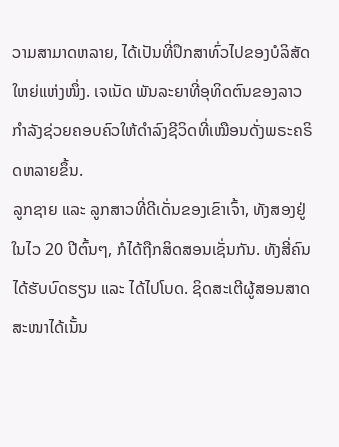ວາມສາມາດຫລາຍ, ໄດ້ເປັນທີ່ປຶກສາທົ່ວໄປຂອງບໍລິສັດໃຫຍ່ແຫ່ງໜຶ່ງ. ເຈເນັດ ພັນລະຍາທີ່ອຸທິດຕົນຂອງລາວ ກຳລັງຊ່ວຍຄອບຄົວໃຫ້ດຳລົງຊີວິດທີ່ເໝືອນດັ່ງພຣະຄຣິດຫລາຍຂຶ້ນ.
ລູກຊາຍ ແລະ ລູກສາວທີ່ດີເດັ່ນຂອງເຂົາເຈົ້າ, ທັງສອງຢູ່ໃນໄວ 20 ປີຕົ້ນໆ, ກໍໄດ້ຖືກສິດສອນເຊັ່ນກັນ. ທັງສີ່ຄົນໄດ້ຮັບບົດຮຽນ ແລະ ໄດ້ໄປໂບດ. ຊິດສະເຕີຜູ້ສອນສາດສະໜາໄດ້ເນັ້ນ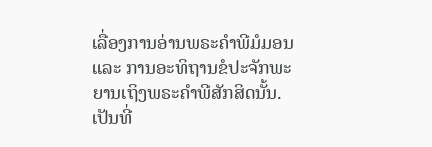ເລື່ອງການອ່ານພຣະຄຳພີມໍມອນ ແລະ ການອະທິຖານຂໍປະຈັກພະຍານເຖິງພຣະຄຳພີສັກສິດນັ້ນ. ເປັນທີ່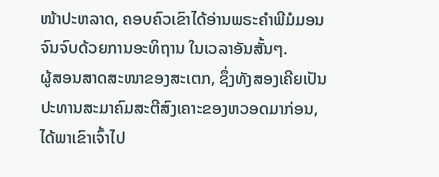ໜ້າປະຫລາດ, ຄອບຄົວເຂົາໄດ້ອ່ານພຣະຄຳພີມໍມອນຈົນຈົບດ້ວຍການອະທິຖານ ໃນເວລາອັນສັ້ນໆ.
ຜູ້ສອນສາດສະໜາຂອງສະເຕກ, ຊຶ່ງທັງສອງເຄີຍເປັນປະທານສະມາຄົມສະຕີສົງເຄາະຂອງຫວອດມາກ່ອນ, ໄດ້ພາເຂົາເຈົ້າໄປ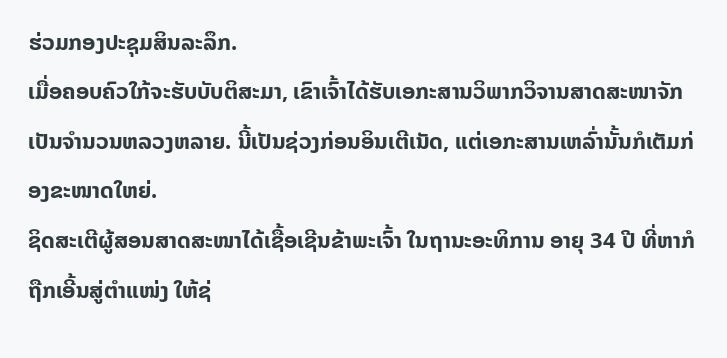ຮ່ວມກອງປະຊຸມສິນລະລຶກ.
ເມື່ອຄອບຄົວໃກ້ຈະຮັບບັບຕິສະມາ, ເຂົາເຈົ້າໄດ້ຮັບເອກະສານວິພາກວິຈານສາດສະໜາຈັກເປັນຈຳນວນຫລວງຫລາຍ. ນີ້ເປັນຊ່ວງກ່ອນອິນເຕີເນັດ, ແຕ່ເອກະສານເຫລົ່ານັ້ນກໍເຕັມກ່ອງຂະໜາດໃຫຍ່.
ຊິດສະເຕີຜູ້ສອນສາດສະໜາໄດ້ເຊື້ອເຊີນຂ້າພະເຈົ້າ ໃນຖານະອະທິການ ອາຍຸ 34 ປີ ທີ່ຫາກໍຖືກເອີ້ນສູ່ຕຳແໜ່ງ ໃຫ້ຊ່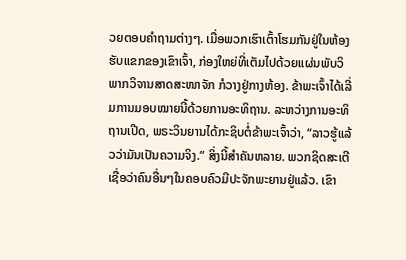ວຍຕອບຄຳຖາມຕ່າງໆ. ເມື່ອພວກເຮົາເຕົ້າໂຮມກັນຢູ່ໃນຫ້ອງຮັບແຂກຂອງເຂົາເຈົ້າ, ກ່ອງໃຫຍ່ທີ່ເຕັມໄປດ້ວຍແຜ່ນພັບວິພາກວິຈານສາດສະໜາຈັກ ກໍວາງຢູ່ກາງຫ້ອງ. ຂ້າພະເຈົ້າໄດ້ເລີ່ມການມອບໝາຍນີ້ດ້ວຍການອະທິຖານ. ລະຫວ່າງການອະທິຖານເປີດ, ພຣະວິນຍານໄດ້ກະຊິບຕໍ່ຂ້າພະເຈົ້າວ່າ, “ລາວຮູ້ແລ້ວວ່າມັນເປັນຄວາມຈິງ.” ສິ່ງນີ້ສຳຄັນຫລາຍ. ພວກຊິດສະເຕີເຊື່ອວ່າຄົນອື່ນໆໃນຄອບຄົວມີປະຈັກພະຍານຢູ່ແລ້ວ. ເຂົາ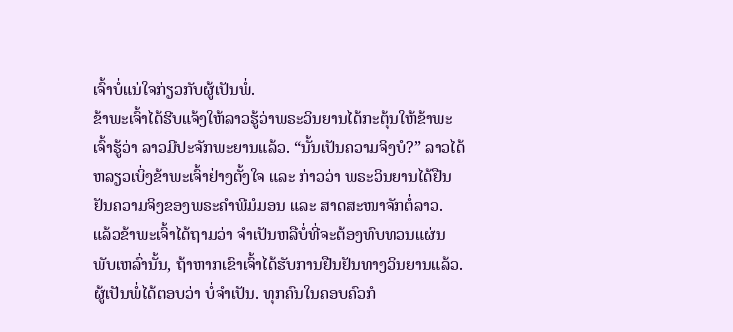ເຈົ້າບໍ່ແນ່ໃຈກ່ຽວກັບຜູ້ເປັນພໍ່.
ຂ້າພະເຈົ້າໄດ້ຮີບແຈ້ງໃຫ້ລາວຮູ້ວ່າພຣະວິນຍານໄດ້ກະຕຸ້ນໃຫ້ຂ້າພະເຈົ້າຮູ້ວ່າ ລາວມີປະຈັກພະຍານແລ້ວ. “ນັ້ນເປັນຄວາມຈິງບໍ?” ລາວໄດ້ຫລຽວເບິ່ງຂ້າພະເຈົ້າຢ່າງຕັ້ງໃຈ ແລະ ກ່າວວ່າ ພຣະວິນຍານໄດ້ຢືນຢັນຄວາມຈິງຂອງພຣະຄຳພີມໍມອນ ແລະ ສາດສະໜາຈັກຕໍ່ລາວ.
ແລ້ວຂ້າພະເຈົ້າໄດ້ຖາມວ່າ ຈຳເປັນຫລືບໍ່ທີ່ຈະຕ້ອງທົບທວນແຜ່ນພັບເຫລົ່ານັ້ນ, ຖ້າຫາກເຂົາເຈົ້າໄດ້ຮັບການຢືນຢັນທາງວິນຍານແລ້ວ.
ຜູ້ເປັນພໍ່ໄດ້ຕອບວ່າ ບໍ່ຈຳເປັນ. ທຸກຄົນໃນຄອບຄົວກໍ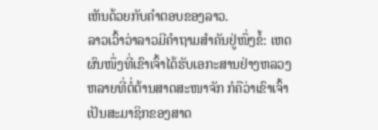ເຫັນດ້ວຍກັບຄຳຕອບຂອງລາວ.
ລາວເວົ້າວ່າລາວມີຄຳຖາມສຳຄັນຢູ່ໜຶ່ງຂໍ້: ເຫດຜົນໜຶ່ງທີ່ເຂົາເຈົ້າໄດ້ຮັບເອກະສານຢ່າງຫລວງຫລາຍທີ່ຕໍ່ຕ້ານສາດສະໜາຈັກ ກໍຄືວ່າເຂົາເຈົ້າເປັນສະມາຊິກຂອງສາດ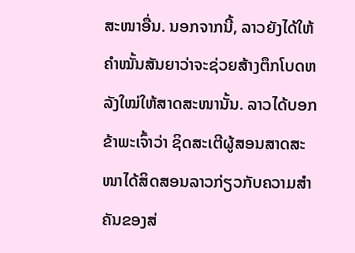ສະໜາອື່ນ. ນອກຈາກນີ້, ລາວຍັງໄດ້ໃຫ້ຄຳໝັ້ນສັນຍາວ່າຈະຊ່ວຍສ້າງຕຶກໂບດຫລັງໃໝ່ໃຫ້ສາດສະໜານັ້ນ. ລາວໄດ້ບອກຂ້າພະເຈົ້າວ່າ ຊິດສະເຕີຜູ້ສອນສາດສະໜາໄດ້ສິດສອນລາວກ່ຽວກັບຄວາມສຳຄັນຂອງສ່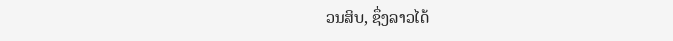ວນສິບ, ຊຶ່ງລາວໄດ້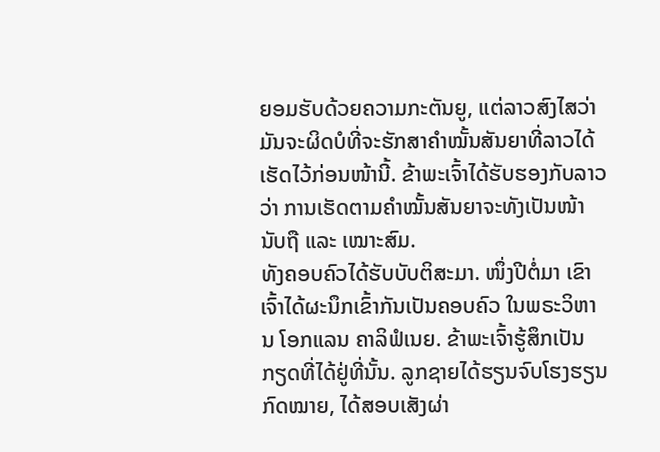ຍອມຮັບດ້ວຍຄວາມກະຕັນຍູ, ແຕ່ລາວສົງໄສວ່າ ມັນຈະຜິດບໍທີ່ຈະຮັກສາຄຳໝັ້ນສັນຍາທີ່ລາວໄດ້ເຮັດໄວ້ກ່ອນໜ້ານີ້. ຂ້າພະເຈົ້າໄດ້ຮັບຮອງກັບລາວວ່າ ການເຮັດຕາມຄຳໝັ້ນສັນຍາຈະທັງເປັນໜ້ານັບຖື ແລະ ເໝາະສົມ.
ທັງຄອບຄົວໄດ້ຮັບບັບຕິສະມາ. ໜຶ່ງປີຕໍ່ມາ ເຂົາເຈົ້າໄດ້ຜະນຶກເຂົ້າກັນເປັນຄອບຄົວ ໃນພຣະວິຫານ ໂອກແລນ ຄາລິຟໍເນຍ. ຂ້າພະເຈົ້າຮູ້ສຶກເປັນກຽດທີ່ໄດ້ຢູ່ທີ່ນັ້ນ. ລູກຊາຍໄດ້ຮຽນຈົບໂຮງຮຽນກົດໝາຍ, ໄດ້ສອບເສັງຜ່າ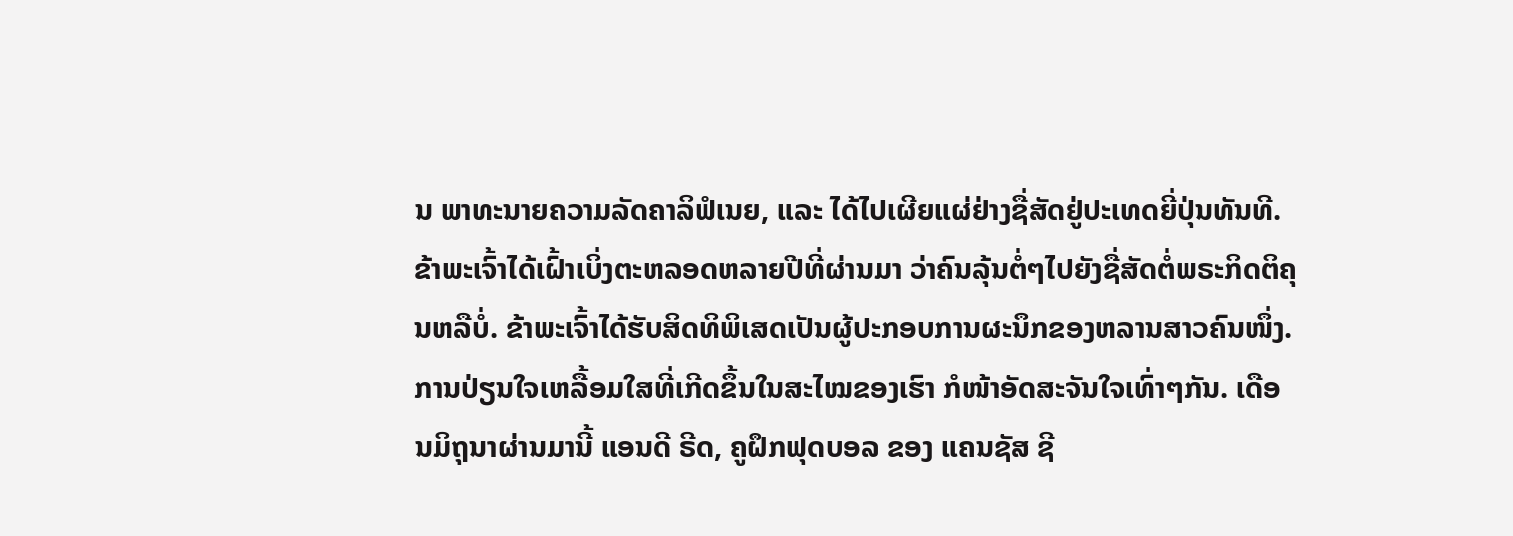ນ ພາທະນາຍຄວາມລັດຄາລິຟໍເນຍ, ແລະ ໄດ້ໄປເຜີຍແຜ່ຢ່າງຊື່ສັດຢູ່ປະເທດຍີ່ປຸ່ນທັນທີ. ຂ້າພະເຈົ້າໄດ້ເຝົ້າເບິ່ງຕະຫລອດຫລາຍປີທີ່ຜ່ານມາ ວ່າຄົນລຸ້ນຕໍ່ໆໄປຍັງຊື່ສັດຕໍ່ພຣະກິດຕິຄຸນຫລືບໍ່. ຂ້າພະເຈົ້າໄດ້ຮັບສິດທິພິເສດເປັນຜູ້ປະກອບການຜະນຶກຂອງຫລານສາວຄົນໜຶ່ງ.
ການປ່ຽນໃຈເຫລື້ອມໃສທີ່ເກີດຂຶ້ນໃນສະໄໝຂອງເຮົາ ກໍໜ້າອັດສະຈັນໃຈເທົ່າໆກັນ. ເດືອນມິຖຸນາຜ່ານມານີ້ ແອນດີ ຣີດ, ຄູຝຶກຟຸດບອລ ຂອງ ແຄນຊັສ ຊີ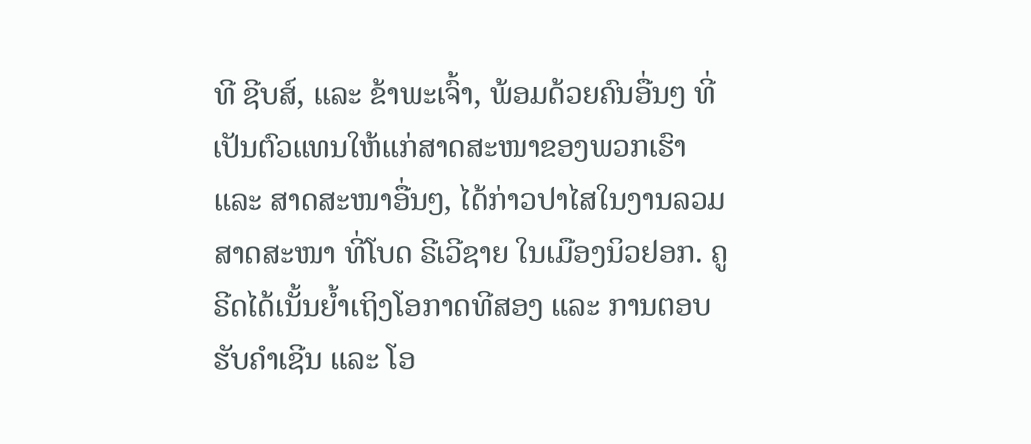ທີ ຊີບສ໌, ແລະ ຂ້າພະເຈົ້າ, ພ້ອມດ້ວຍຄົນອື່ນໆ ທີ່ເປັນຕົວແທນໃຫ້ແກ່ສາດສະໜາຂອງພວກເຮົາ ແລະ ສາດສະໜາອື່ນໆ, ໄດ້ກ່າວປາໄສໃນງານລວມສາດສະໜາ ທີ່ໂບດ ຣີເວີຊາຍ ໃນເມືອງນິວຢອກ. ຄູຣີດໄດ້ເນັ້ນຍ້ຳເຖິງໂອກາດທີສອງ ແລະ ການຕອບຮັບຄຳເຊີນ ແລະ ໂອ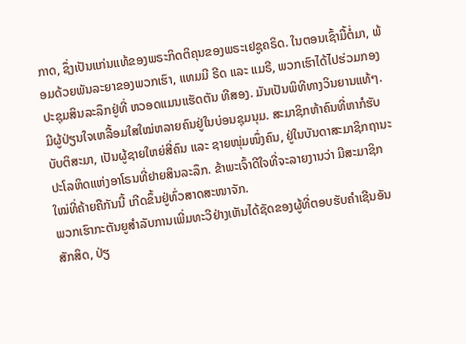ກາດ, ຊຶ່ງເປັນແກ່ນແທ້ຂອງພຣະກິດຕິຄຸນຂອງພຣະເຢຊູຄຣິດ. ໃນຕອນເຊົ້າມື້ຕໍ່ມາ, ພ້ອມດ້ວຍພັນລະຍາຂອງພວກເຮົາ, ແທມມີ ຣີດ ແລະ ແມຣີ, ພວກເຮົາໄດ້ໄປຮ່ວມກອງປະຊຸມສິນລະລຶກຢູ່ທີ່ ຫວອດແມນແຮັດຕັນ ທີສອງ. ມັນເປັນພິທີທາງວິນຍານແທ້ໆ. ມີຜູ້ປ່ຽນໃຈເຫລື້ອມໃສໃໝ່ຫລາຍຄົນຢູ່ໃນບ່ອນຊຸມນຸມ. ສະມາຊິກຫ້າຄົນທີ່ຫາກໍຮັບບັບຕິສະມາ, ເປັນຜູ້ຊາຍໃຫຍ່ສີ່ຄົນ ແລະ ຊາຍໜຸ່ມໜຶ່ງຄົນ, ຢູ່ໃນບັນດາສະມາຊິກຖານະປະໂລຫິດແຫ່ງອາໂຣນທີ່ຢາຍສິນລະລຶກ. ຂ້າພະເຈົ້າດີໃຈທີ່ຈະລາຍງານວ່າ ມີສະມາຊິກໃໝ່ທີ່ຄ້າຍຄືກັນນີ້ ເກີດຂຶ້ນຢູ່ທົ່ວສາດສະໜາຈັກ.
ພວກເຮົາກະຕັນຍູສຳລັບການເພີ່ມທະວີຢ່າງເຫັນໄດ້ຊັດຂອງຜູ້ທີ່ຕອບຮັບຄຳເຊີນອັນສັກສິດ, ປ່ຽ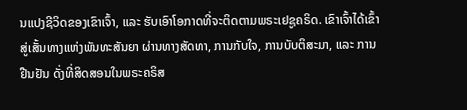ນແປງຊີວິດຂອງເຂົາເຈົ້າ, ແລະ ຮັບເອົາໂອກາດທີ່ຈະຕິດຕາມພຣະເຢຊູຄຣິດ. ເຂົາເຈົ້າໄດ້ເຂົ້າສູ່ເສັ້ນທາງແຫ່ງພັນທະສັນຍາ ຜ່ານທາງສັດທາ, ການກັບໃຈ, ການບັບຕິສະມາ, ແລະ ການຢືນຢັນ ດັ່ງທີ່ສິດສອນໃນພຣະຄຣິສ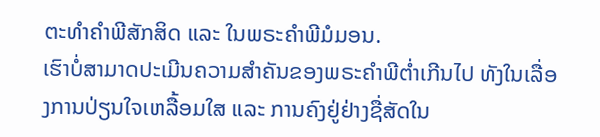ຕະທຳຄຳພີສັກສິດ ແລະ ໃນພຣະຄຳພີມໍມອນ.
ເຮົາບໍ່ສາມາດປະເມີນຄວາມສຳຄັນຂອງພຣະຄຳພີຕ່ຳເກີນໄປ ທັງໃນເລື່ອງການປ່ຽນໃຈເຫລື້ອມໃສ ແລະ ການຄົງຢູ່ຢ່າງຊື່ສັດໃນ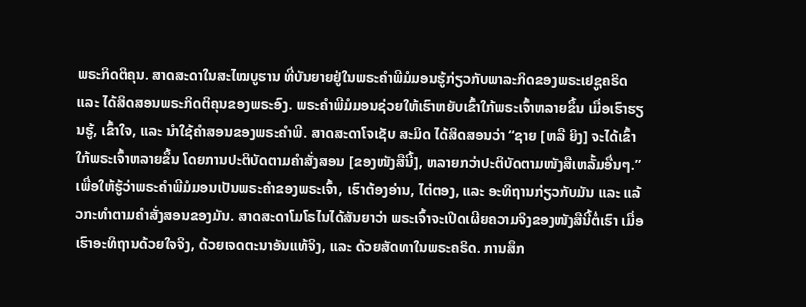ພຣະກິດຕິຄຸນ. ສາດສະດາໃນສະໄໝບູຮານ ທີ່ບັນຍາຍຢູ່ໃນພຣະຄຳພີມໍມອນຮູ້ກ່ຽວກັບພາລະກິດຂອງພຣະເຢຊູຄຣິດ ແລະ ໄດ້ສິດສອນພຣະກິດຕິຄຸນຂອງພຣະອົງ. ພຣະຄຳພີມໍມອນຊ່ວຍໃຫ້ເຮົາຫຍັບເຂົ້າໃກ້ພຣະເຈົ້າຫລາຍຂຶ້ນ ເມື່ອເຮົາຮຽນຮູ້, ເຂົ້າໃຈ, ແລະ ນຳໃຊ້ຄຳສອນຂອງພຣະຄຳພີ. ສາດສະດາໂຈເຊັບ ສະມິດ ໄດ້ສິດສອນວ່າ “ຊາຍ [ຫລື ຍິງ] ຈະໄດ້ເຂົ້າໃກ້ພຣະເຈົ້າຫລາຍຂຶ້ນ ໂດຍການປະຕິບັດຕາມຄຳສັ່ງສອນ [ຂອງໜັງສືນີ້], ຫລາຍກວ່າປະຕິບັດຕາມໜັງສືເຫລັ້ມອື່ນໆ.”
ເພື່ອໃຫ້ຮູ້ວ່າພຣະຄຳພີມໍມອນເປັນພຣະຄຳຂອງພຣະເຈົ້າ, ເຮົາຕ້ອງອ່ານ, ໄຕ່ຕອງ, ແລະ ອະທິຖານກ່ຽວກັບມັນ ແລະ ແລ້ວກະທຳຕາມຄຳສັ່ງສອນຂອງມັນ. ສາດສະດາໂມໂຣໄນໄດ້ສັນຍາວ່າ ພຣະເຈົ້າຈະເປີດເຜີຍຄວາມຈິງຂອງໜັງສືນີ້ຕໍ່ເຮົາ ເມື່ອເຮົາອະທິຖານດ້ວຍໃຈຈິງ, ດ້ວຍເຈດຕະນາອັນແທ້ຈິງ, ແລະ ດ້ວຍສັດທາໃນພຣະຄຣິດ. ການສຶກ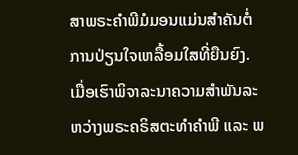ສາພຣະຄຳພີມໍມອນແມ່ນສຳຄັນຕໍ່ການປ່ຽນໃຈເຫລື້ອມໃສທີ່ຍືນຍົງ.
ເມື່ອເຮົາພິຈາລະນາຄວາມສຳພັນລະຫວ່າງພຣະຄຣິສຕະທຳຄຳພີ ແລະ ພ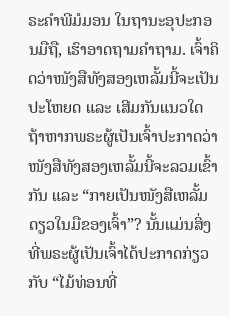ຣະຄຳພີມໍມອນ ໃນຖານະອຸປະກອນມືຖື, ເຮົາອາດຖາມຄຳຖາມ. ເຈົ້າຄິດວ່າໜັງສືທັງສອງເຫລັ້ມນີ້ຈະເປັນປະໂຫຍດ ແລະ ເສີມກັນແນວໃດ ຖ້າຫາກພຣະຜູ້ເປັນເຈົ້າປະກາດວ່າ ໜັງສືທັງສອງເຫລັ້ມນີ້ຈະລວມເຂົ້າກັນ ແລະ “ກາຍເປັນໜັງສືເຫລັ້ມດຽວໃນມືຂອງເຈົ້າ”? ນັ້ນແມ່ນສິ່ງທີ່ພຣະຜູ້ເປັນເຈົ້າໄດ້ປະກາດກ່ຽວກັບ “ໄມ້ທ່ອນທີ່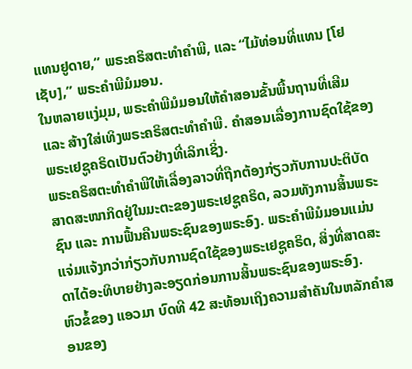ແທນຢູດາຍ,” ພຣະຄຣິສຕະທຳຄຳພີ, ແລະ “ໄມ້ທ່ອນທີ່ແທນ [ໂຢເຊັບ],” ພຣະຄຳພີມໍມອນ.
ໃນຫລາຍແງ່ມຸມ, ພຣະຄຳພີມໍມອນໃຫ້ຄຳສອນຂັ້ນພື້ນຖານທີ່ເສີມ ແລະ ສ້າງໃສ່ເທິງພຣະຄຣິສຕະທຳຄຳພີ. ຄຳສອນເລື່ອງການຊົດໃຊ້ຂອງພຣະເຢຊູຄຣິດເປັນຕົວຢ່າງທີ່ເລິກເຊິ່ງ.
ພຣະຄຣິສຕະທຳຄຳພີໃຫ້ເລື່ອງລາວທີ່ຖືກຕ້ອງກ່ຽວກັບການປະຕິບັດສາດສະໜາກິດຢູ່ໃນມະຕະຂອງພຣະເຢຊູຄຣິດ, ລວມທັງການສິ້ນພຣະຊົນ ແລະ ການຟື້ນຄືນພຣະຊົນຂອງພຣະອົງ. ພຣະຄຳພີມໍມອນແມ່ນແຈ່ມແຈ້ງກວ່າກ່ຽວກັບການຊົດໃຊ້ຂອງພຣະເຢຊູຄຣິດ, ສິ່ງທີ່ສາດສະດາໄດ້ອະທິບາຍຢ່າງລະອຽດກ່ອນການສິ້ນພຣະຊົນຂອງພຣະອົງ.
ຫົວຂໍ້ຂອງ ແອວມາ ບົດທີ 42 ສະທ້ອນເຖິງຄວາມສຳຄັນໃນຫລັກຄຳສອນຂອງ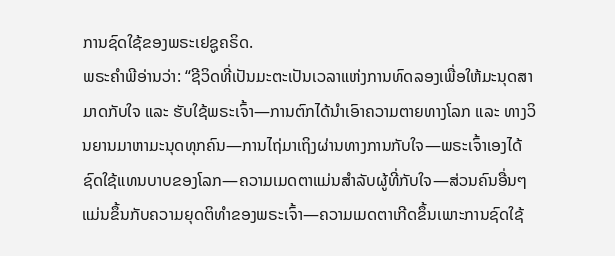ການຊົດໃຊ້ຂອງພຣະເຢຊູຄຣິດ.
ພຣະຄຳພີອ່ານວ່າ: “ຊີວິດທີ່ເປັນມະຕະເປັນເວລາແຫ່ງການທົດລອງເພື່ອໃຫ້ມະນຸດສາມາດກັບໃຈ ແລະ ຮັບໃຊ້ພຣະເຈົ້າ—ການຕົກໄດ້ນຳເອົາຄວາມຕາຍທາງໂລກ ແລະ ທາງວິນຍານມາຫາມະນຸດທຸກຄົນ—ການໄຖ່ມາເຖິງຜ່ານທາງການກັບໃຈ—ພຣະເຈົ້າເອງໄດ້ຊົດໃຊ້ແທນບາບຂອງໂລກ—ຄວາມເມດຕາແມ່ນສຳລັບຜູ້ທີ່ກັບໃຈ—ສ່ວນຄົນອື່ນໆແມ່ນຂຶ້ນກັບຄວາມຍຸດຕິທຳຂອງພຣະເຈົ້າ—ຄວາມເມດຕາເກີດຂຶ້ນເພາະການຊົດໃຊ້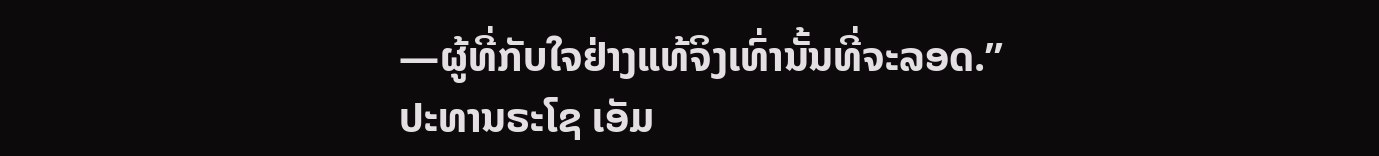—ຜູ້ທີ່ກັບໃຈຢ່າງແທ້ຈິງເທົ່ານັ້ນທີ່ຈະລອດ.”
ປະທານຣະໂຊ ເອັມ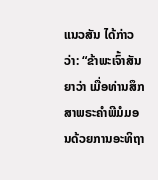ແນວສັນ ໄດ້ກ່າວວ່າ: “ຂ້າພະເຈົ້າສັນຍາວ່າ ເມື່ອທ່ານສຶກສາພຣະຄຳພີມໍມອນດ້ວຍການອະທິຖາ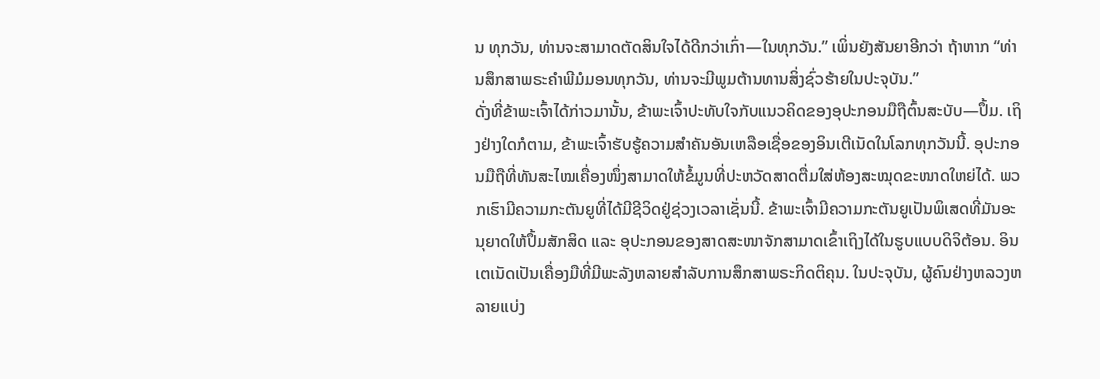ນ ທຸກວັນ, ທ່ານຈະສາມາດຕັດສິນໃຈໄດ້ດີກວ່າເກົ່າ—ໃນທຸກວັນ.” ເພິ່ນຍັງສັນຍາອີກວ່າ ຖ້າຫາກ “ທ່ານສຶກສາພຣະຄຳພີມໍມອນທຸກວັນ, ທ່ານຈະມີພູມຕ້ານທານສິ່ງຊົ່ວຮ້າຍໃນປະຈຸບັນ.”
ດັ່ງທີ່ຂ້າພະເຈົ້າໄດ້ກ່າວມານັ້ນ, ຂ້າພະເຈົ້າປະທັບໃຈກັບແນວຄິດຂອງອຸປະກອນມືຖືຕົ້ນສະບັບ—ປຶ້ມ. ເຖິງຢ່າງໃດກໍຕາມ, ຂ້າພະເຈົ້າຮັບຮູ້ຄວາມສຳຄັນອັນເຫລືອເຊື່ອຂອງອິນເຕີເນັດໃນໂລກທຸກວັນນີ້. ອຸປະກອນມືຖືທີ່ທັນສະໄໝເຄື່ອງໜຶ່ງສາມາດໃຫ້ຂໍ້ມູນທີ່ປະຫວັດສາດຕື່ມໃສ່ຫ້ອງສະໝຸດຂະໜາດໃຫຍ່ໄດ້. ພວກເຮົາມີຄວາມກະຕັນຍູທີ່ໄດ້ມີຊີວິດຢູ່ຊ່ວງເວລາເຊັ່ນນີ້. ຂ້າພະເຈົ້າມີຄວາມກະຕັນຍູເປັນພິເສດທີ່ມັນອະນຸຍາດໃຫ້ປຶ້ມສັກສິດ ແລະ ອຸປະກອນຂອງສາດສະໜາຈັກສາມາດເຂົ້າເຖິງໄດ້ໃນຮູບແບບດິຈິຕ້ອນ. ອິນເຕເນັດເປັນເຄື່ອງມືທີ່ມີພະລັງຫລາຍສຳລັບການສຶກສາພຣະກິດຕິຄຸນ. ໃນປະຈຸບັນ, ຜູ້ຄົນຢ່າງຫລວງຫລາຍແບ່ງ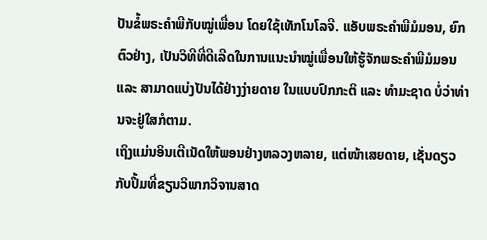ປັນຂໍ້ພຣະຄຳພີກັບໝູ່ເພື່ອນ ໂດຍໃຊ້ເທັກໂນໂລຈີ. ແອັບພຣະຄຳພີມໍມອນ, ຍົກຕົວຢ່າງ, ເປັນວິທີທີ່ດີເລີດໃນການແນະນຳໝູ່ເພື່ອນໃຫ້ຮູ້ຈັກພຣະຄຳພີມໍມອນ ແລະ ສາມາດແບ່ງປັນໄດ້ຢ່າງງ່າຍດາຍ ໃນແບບປົກກະຕິ ແລະ ທຳມະຊາດ ບໍ່ວ່າທ່ານຈະຢູ່ໃສກໍຕາມ.
ເຖິງແມ່ນອິນເຕີເນັດໃຫ້ພອນຢ່າງຫລວງຫລາຍ, ແຕ່ໜ້າເສຍດາຍ, ເຊັ່ນດຽວກັບປຶ້ມທີ່ຂຽນວິພາກວິຈານສາດ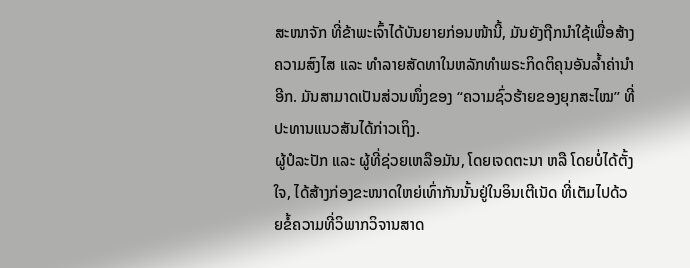ສະໜາຈັກ ທີ່ຂ້າພະເຈົ້າໄດ້ບັນຍາຍກ່ອນໜ້ານີ້, ມັນຍັງຖືກນຳໃຊ້ເພື່ອສ້າງຄວາມສົງໄສ ແລະ ທຳລາຍສັດທາໃນຫລັກທຳພຣະກິດຕິຄຸນອັນລ້ຳຄ່ານຳອີກ. ມັນສາມາດເປັນສ່ວນໜຶ່ງຂອງ “ຄວາມຊົ່ວຮ້າຍຂອງຍຸກສະໄໝ” ທີ່ປະທານແນວສັນໄດ້ກ່າວເຖິງ.
ຜູ້ປໍລະປັກ ແລະ ຜູ້ທີ່ຊ່ວຍເຫລືອມັນ, ໂດຍເຈດຕະນາ ຫລື ໂດຍບໍ່ໄດ້ຕັ້ງໃຈ, ໄດ້ສ້າງກ່ອງຂະໜາດໃຫຍ່ເທົ່າກັນນັ້ນຢູ່ໃນອິນເຕີເນັດ ທີ່ເຕັມໄປດ້ວຍຂໍ້ຄວາມທີ່ວິພາກວິຈານສາດ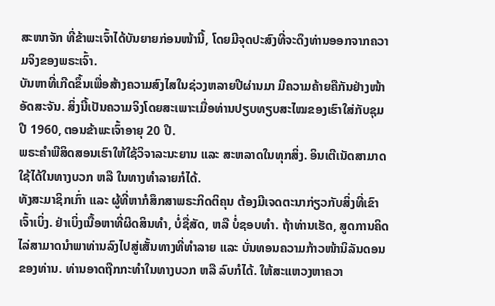ສະໜາຈັກ ທີ່ຂ້າພະເຈົ້າໄດ້ບັນຍາຍກ່ອນໜ້ານີ້, ໂດຍມີຈຸດປະສົງທີ່ຈະດຶງທ່ານອອກຈາກຄວາມຈິງຂອງພຣະເຈົ້າ.
ບັນຫາທີ່ເກີດຂຶ້ນເພື່ອສ້າງຄວາມສົງໄສໃນຊ່ວງຫລາຍປີຜ່ານມາ ມີຄວາມຄ້າຍຄືກັນຢ່າງໜ້າອັດສະຈັນ. ສິ່ງນີ້ເປັນຄວາມຈິງໂດຍສະເພາະເມື່ອທ່ານປຽບທຽບສະໄໝຂອງເຮົາໃສ່ກັບຊຸມປີ 1960, ຕອນຂ້າພະເຈົ້າອາຍຸ 20 ປີ.
ພຣະຄຳພີສິດສອນເຮົາໃຫ້ໃຊ້ວິຈາລະນະຍານ ແລະ ສະຫລາດໃນທຸກສິ່ງ. ອິນເຕີເນັດສາມາດໃຊ້ໄດ້ໃນທາງບວກ ຫລື ໃນທາງທຳລາຍກໍໄດ້.
ທັງສະມາຊິກເກົ່າ ແລະ ຜູ້ທີ່ຫາກໍສຶກສາພຣະກິດຕິຄຸນ ຕ້ອງມີເຈດຕະນາກ່ຽວກັບສິ່ງທີ່ເຂົາເຈົ້າເບິ່ງ. ຢ່າເບິ່ງເນື້ອຫາທີ່ຜິດສິນທຳ, ບໍ່ຊື່ສັດ, ຫລື ບໍ່ຊອບທຳ. ຖ້າທ່ານເຮັດ, ສູດການຄິດໄລ່ສາມາດນຳພາທ່ານລົງໄປສູ່ເສັ້ນທາງທີ່ທຳລາຍ ແລະ ບັ່ນທອນຄວາມກ້າວໜ້ານິລັນດອນຂອງທ່ານ. ທ່ານອາດຖືກກະທຳໃນທາງບວກ ຫລື ລົບກໍໄດ້. ໃຫ້ສະແຫວງຫາຄວາ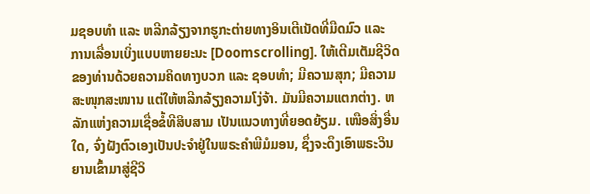ມຊອບທຳ ແລະ ຫລີກລ້ຽງຈາກຮູກະຕ່າຍທາງອິນເຕີເນັດທີ່ມືດມົວ ແລະ ການເລື່ອນເບິ່ງແບບຫາຍຍະນະ [Doomscrolling]. ໃຫ້ເຕີມເຕັມຊີວິດຂອງທ່ານດ້ວຍຄວາມຄິດທາງບວກ ແລະ ຊອບທຳ; ມີຄວາມສຸກ; ມີຄວາມສະໜຸກສະໜານ ແຕ່ໃຫ້ຫລີກລ້ຽງຄວາມໂງ່ຈ້າ. ມັນມີຄວາມແຕກຕ່າງ. ຫລັກແຫ່ງຄວາມເຊື່ອຂໍ້ທີສິບສາມ ເປັນແນວທາງທີ່ຍອດຍ້ຽມ. ເໜືອສິ່ງອື່ນໃດ, ຈົ່ງຝັງຕົວເອງເປັນປະຈຳຢູ່ໃນພຣະຄຳພີມໍມອນ, ຊຶ່ງຈະດຶງເອົາພຣະວິນຍານເຂົ້າມາສູ່ຊີວິ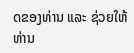ດຂອງທ່ານ ແລະ ຊ່ວຍໃຫ້ທ່ານ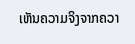ເຫັນຄວາມຈິງຈາກຄວາ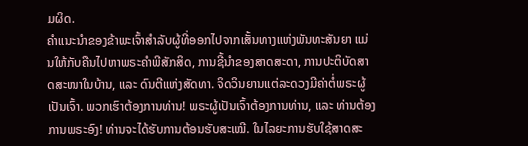ມຜິດ.
ຄຳແນະນຳຂອງຂ້າພະເຈົ້າສຳລັບຜູ້ທີ່ອອກໄປຈາກເສັ້ນທາງແຫ່ງພັນທະສັນຍາ ແມ່ນໃຫ້ກັບຄືນໄປຫາພຣະຄຳພີສັກສິດ, ການຊີ້ນຳຂອງສາດສະດາ, ການປະຕິບັດສາດສະໜາໃນບ້ານ, ແລະ ດົນຕີແຫ່ງສັດທາ. ຈິດວິນຍານແຕ່ລະດວງມີຄ່າຕໍ່ພຣະຜູ້ເປັນເຈົ້າ. ພວກເຮົາຕ້ອງການທ່ານ! ພຣະຜູ້ເປັນເຈົ້າຕ້ອງການທ່ານ, ແລະ ທ່ານຕ້ອງການພຣະອົງ! ທ່ານຈະໄດ້ຮັບການຕ້ອນຮັບສະເໝີ. ໃນໄລຍະການຮັບໃຊ້ສາດສະ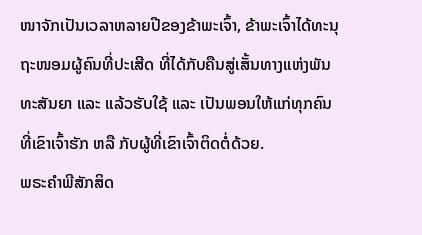ໜາຈັກເປັນເວລາຫລາຍປີຂອງຂ້າພະເຈົ້າ, ຂ້າພະເຈົ້າໄດ້ທະນຸຖະໜອມຜູ້ຄົນທີ່ປະເສີດ ທີ່ໄດ້ກັບຄືນສູ່ເສັ້ນທາງແຫ່ງພັນທະສັນຍາ ແລະ ແລ້ວຮັບໃຊ້ ແລະ ເປັນພອນໃຫ້ແກ່ທຸກຄົນທີ່ເຂົາເຈົ້າຮັກ ຫລື ກັບຜູ້ທີ່ເຂົາເຈົ້າຕິດຕໍ່ດ້ວຍ.
ພຣະຄຳພີສັກສິດ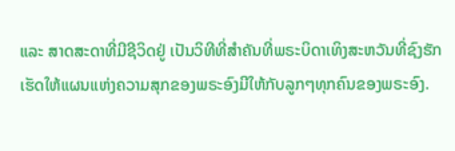ແລະ ສາດສະດາທີ່ມີຊີວິດຢູ່ ເປັນວິທີທີ່ສຳຄັນທີ່ພຣະບິດາເທິງສະຫວັນທີ່ຊົງຮັກ ເຮັດໃຫ້ແຜນແຫ່ງຄວາມສຸກຂອງພຣະອົງມີໃຫ້ກັບລູກໆທຸກຄົນຂອງພຣະອົງ.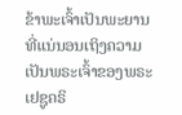ຂ້າພະເຈົ້າເປັນພະຍານທີ່ແນ່ນອນເຖິງຄວາມເປັນພຣະເຈົ້າຂອງພຣະເຢຊູຄຣິ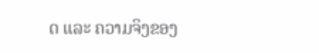ດ ແລະ ຄວາມຈິງຂອງ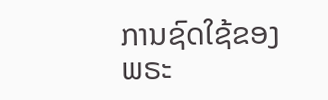ການຊົດໃຊ້ຂອງພຣະ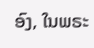ອົງ, ໃນພຣະ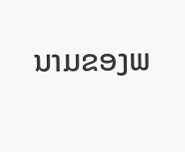ນາມຂອງພ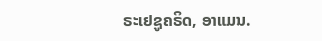ຣະເຢຊູຄຣິດ, ອາແມນ.